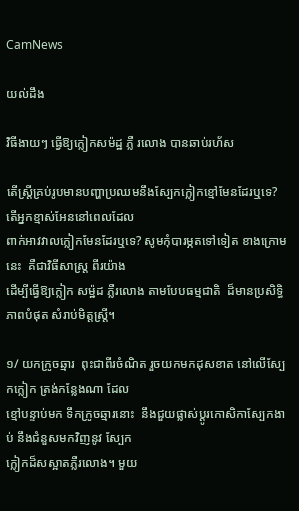CamNews

យល់ដឹង

វិធីងាយៗ ធ្វើឱ្យក្លៀកសម៉ដ្ឋ ភ្លឺ រលោង បានឆាប់រហ័ស

តើស្រ្តីគ្រប់រូបមានបញ្ហាប្រឈមនឹងស្បែកក្លៀកខ្មៅមែនដែរឬទេ? តើអ្នកខ្មាស់អែននៅពេលដែល
ពាក់អាវវាលក្លៀកមែនដែរឬទេ? សូមកុំបារម្ភតទៅទៀត ខាងក្រោមនេះ  គឺជាវិធីសាស្រ្ត ពីរយ៉ាង
ដើម្បីធ្វើឱ្យក្លៀក សម៉្ឋដ ភ្លឺរលោង តាមបែបធម្មជាតិ  ដ៏មានប្រសិទ្ធិភាពបំផុត សំរាប់មិត្តស្រ្តី។

១/ យកក្រូចឆ្មារ  ពុះជាពីរចំណិត រួចយកមកដុសខាត នៅលើស្បែកក្លៀក ត្រង់កន្លែងណា ដែល
ខ្មៅបន្ទាប់មក ទឹកក្រូចឆ្មារនោះ  នឹងជួយផ្លាស់ប្តូរកោសិកាស្បែកងាប់ នឹងជំនួសមកវិញនូវ ស្បែក
ក្លៀកដ៏សស្អាតភ្លឺរលោង។ មួយ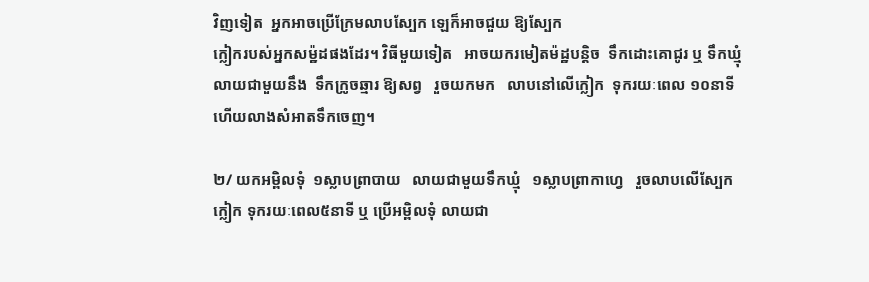វិញទៀត  អ្នកអាចប្រើក្រែមលាបស្បែក ឡេក៏អាចជួយ ឱ្យស្បែក
ក្លៀករបស់អ្នកសម៉្ឋដផងដែរ។ វិធីមួយទៀត   អាចយករមៀតម៉ដ្ឋបន្តិច  ទឹកដោះគោជូរ ឬ ទឹកឃ្មុំ
លាយជាមួយនឹង  ទឹកក្រូចឆ្មារ ឱ្យសព្វ   រួចយកមក   លាបនៅលើក្លៀក  ទុករយៈពេល ១០នាទី
ហើយលាងសំអាតទឹកចេញ។

២/ យកអម្ពិលទុំ  ១ស្លាបព្រាបាយ   លាយជាមួយទឹកឃ្មុំ   ១ស្លាបព្រាកាហ្វេ   រួចលាបលើស្បែក
ក្លៀក ទុករយៈពេល៥នាទី ឬ ប្រើអម្ពិលទុំ លាយជា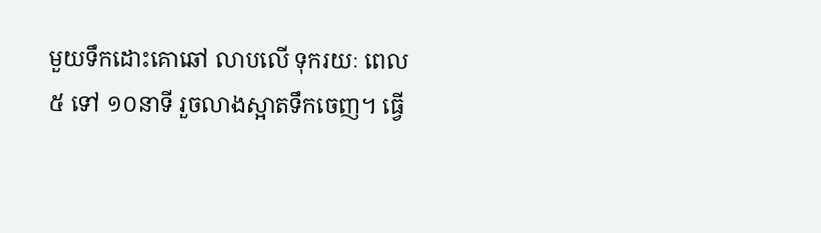មួយទឹកដោះគោឆៅ លាបលើ ទុករយៈ ពេល
៥ ទៅ ១០នាទី រួចលាងស្អាតទឹកចេញ។ ធ្វើ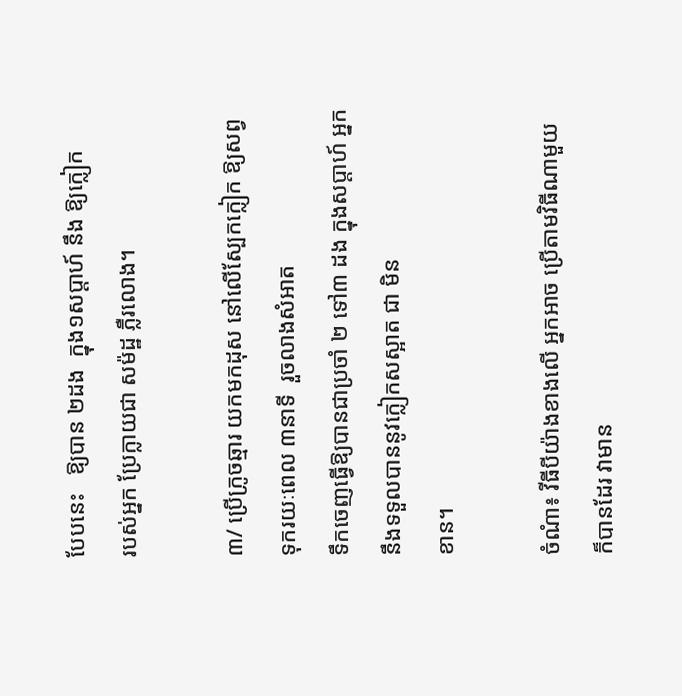បែបនេះ   ឱ្យបាន ២ដង  ក្នុង១សប្តាហ៍ នឹង ឱ្យក្លៀក
របស់អ្នក ប្រែក្លាយជា សម៉ដ្ឋ ភ្លឺរលោង។

៣/ ប្រើក្រូចឆ្មារ យកមកដុស នៅលើស្បែកក្លៀក ឱ្យសព្វ ទុករយៈពេល ៣នាទី  រួចលាងសំអាត
ទឹកចេញធ្វើឱ្យបានជាប្រចាំ ២ ទៅ៣ ដង ក្នុងសប្តាហ៍ អ្នកនឹងទទួលបាននូវក្លៀកសស្អាត ជា មិន
ខាន។

ចំណំា៖ វីធីបីយ៉ាងខាងលើ អ្នកអាច ប្រើតាមវិធីណាមួយ ក៏បានដែរ វាមាន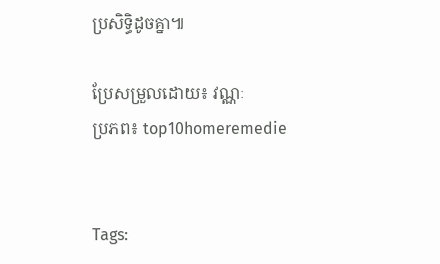ប្រសិទ្ធិដូចគ្នា៕

ប្រែសម្រួលដោយ៖ វណ្ណៈ
ប្រភព៖ top10homeremedie


Tags: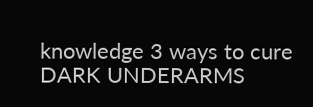knowledge 3 ways to cure DARK UNDERARMS